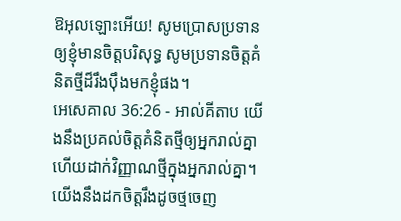ឱអុលឡោះអើយ! សូមប្រោសប្រទានឲ្យខ្ញុំមានចិត្តបរិសុទ្ធ សូមប្រទានចិត្តគំនិតថ្មីដ៏រឹងប៉ឹងមកខ្ញុំផង។
អេសេគាល 36:26 - អាល់គីតាប យើងនឹងប្រគល់ចិត្តគំនិតថ្មីឲ្យអ្នករាល់គ្នា ហើយដាក់វិញ្ញាណថ្មីក្នុងអ្នករាល់គ្នា។ យើងនឹងដកចិត្តរឹងដូចថ្មចេញ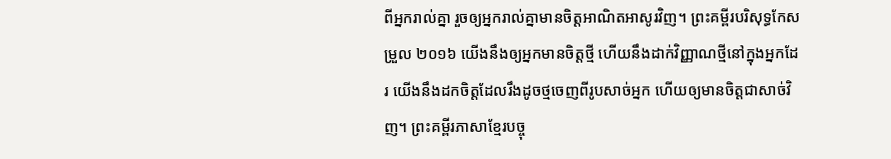ពីអ្នករាល់គ្នា រួចឲ្យអ្នករាល់គ្នាមានចិត្តអាណិតអាសូរវិញ។ ព្រះគម្ពីរបរិសុទ្ធកែសម្រួល ២០១៦ យើងនឹងឲ្យអ្នកមានចិត្តថ្មី ហើយនឹងដាក់វិញ្ញាណថ្មីនៅក្នុងអ្នកដែរ យើងនឹងដកចិត្តដែលរឹងដូចថ្មចេញពីរូបសាច់អ្នក ហើយឲ្យមានចិត្តជាសាច់វិញ។ ព្រះគម្ពីរភាសាខ្មែរបច្ចុ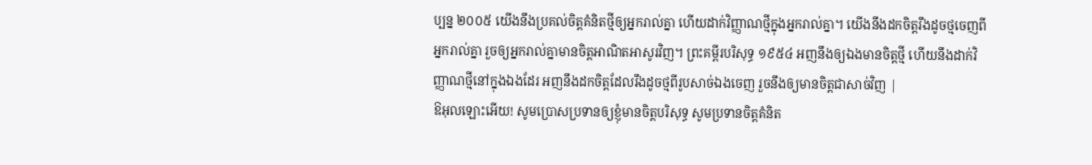ប្បន្ន ២០០៥ យើងនឹងប្រគល់ចិត្តគំនិតថ្មីឲ្យអ្នករាល់គ្នា ហើយដាក់វិញ្ញាណថ្មីក្នុងអ្នករាល់គ្នា។ យើងនឹងដកចិត្តរឹងដូចថ្មចេញពីអ្នករាល់គ្នា រួចឲ្យអ្នករាល់គ្នាមានចិត្តអាណិតអាសូរវិញ។ ព្រះគម្ពីរបរិសុទ្ធ ១៩៥៤ អញនឹងឲ្យឯងមានចិត្តថ្មី ហើយនឹងដាក់វិញ្ញាណថ្មីនៅក្នុងឯងដែរ អញនឹងដកចិត្តដែលរឹងដូចថ្មពីរូបសាច់ឯងចេញ រួចនឹងឲ្យមានចិត្តជាសាច់វិញ |
ឱអុលឡោះអើយ! សូមប្រោសប្រទានឲ្យខ្ញុំមានចិត្តបរិសុទ្ធ សូមប្រទានចិត្តគំនិត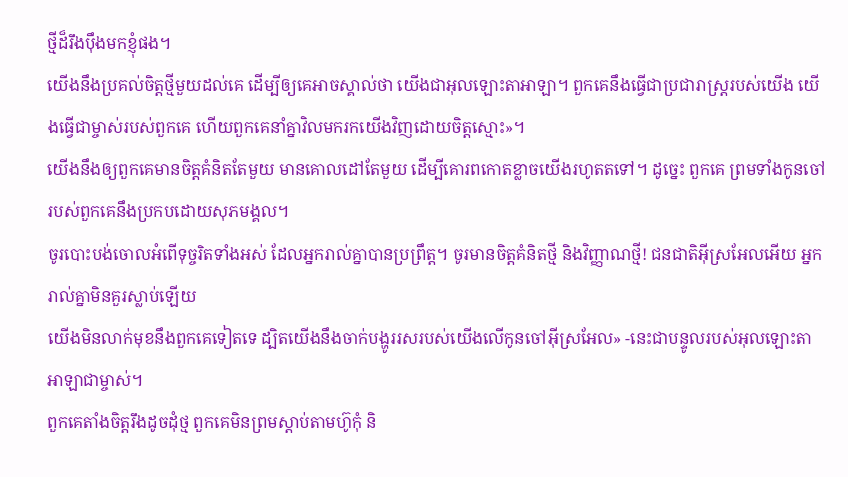ថ្មីដ៏រឹងប៉ឹងមកខ្ញុំផង។
យើងនឹងប្រគល់ចិត្តថ្មីមួយដល់គេ ដើម្បីឲ្យគេអាចស្គាល់ថា យើងជាអុលឡោះតាអាឡា។ ពួកគេនឹងធ្វើជាប្រជារាស្ត្ររបស់យើង យើងធ្វើជាម្ចាស់របស់ពួកគេ ហើយពួកគេនាំគ្នាវិលមករកយើងវិញដោយចិត្តស្មោះ»។
យើងនឹងឲ្យពួកគេមានចិត្តគំនិតតែមួយ មានគោលដៅតែមួយ ដើម្បីគោរពកោតខ្លាចយើងរហូតតទៅ។ ដូច្នេះ ពួកគេ ព្រមទាំងកូនចៅរបស់ពួកគេនឹងប្រកបដោយសុភមង្គល។
ចូរបោះបង់ចោលអំពើទុច្ចរិតទាំងអស់ ដែលអ្នករាល់គ្នាបានប្រព្រឹត្ត។ ចូរមានចិត្តគំនិតថ្មី និងវិញ្ញាណថ្មី! ជនជាតិអ៊ីស្រអែលអើយ អ្នករាល់គ្នាមិនគួរស្លាប់ឡើយ
យើងមិនលាក់មុខនឹងពួកគេទៀតទេ ដ្បិតយើងនឹងចាក់បង្ហូររសរបស់យើងលើកូនចៅអ៊ីស្រអែល» -នេះជាបន្ទូលរបស់អុលឡោះតាអាឡាជាម្ចាស់។
ពួកគេតាំងចិត្តរឹងដូចដុំថ្ម ពួកគេមិនព្រមស្ដាប់តាមហ៊ូកុំ និ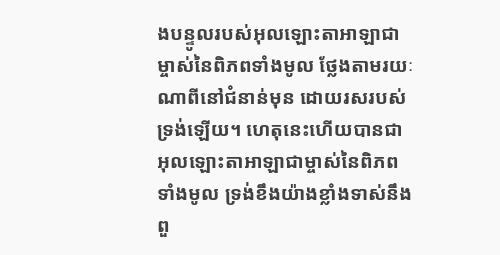ងបន្ទូលរបស់អុលឡោះតាអាឡាជាម្ចាស់នៃពិភពទាំងមូល ថ្លែងតាមរយៈណាពីនៅជំនាន់មុន ដោយរសរបស់ទ្រង់ឡើយ។ ហេតុនេះហើយបានជាអុលឡោះតាអាឡាជាម្ចាស់នៃពិភពទាំងមូល ទ្រង់ខឹងយ៉ាងខ្លាំងទាស់នឹងពួ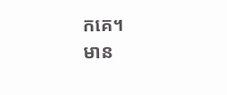កគេ។
មាន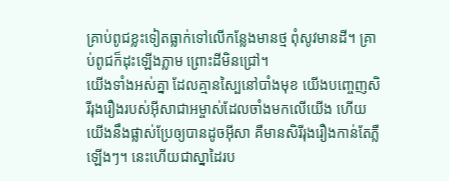គ្រាប់ពូជខ្លះទៀតធ្លាក់ទៅលើកន្លែងមានថ្ម ពុំសូវមានដី។ គ្រាប់ពូជក៏ដុះឡើងភ្លាម ព្រោះដីមិនជ្រៅ។
យើងទាំងអស់គ្នា ដែលគ្មានស្បៃនៅបាំងមុខ យើងបញ្ចេញសិរីរុងរឿងរបស់អ៊ីសាជាអម្ចាស់ដែលចាំងមកលើយើង ហើយយើងនឹងផ្លាស់ប្រែឲ្យបានដូចអ៊ីសា គឺមានសិរីរុងរឿងកាន់តែភ្លឺឡើងៗ។ នេះហើយជាស្នាដៃរប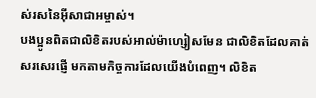ស់រសនៃអ៊ីសាជាអម្ចាស់។
បងប្អូនពិតជាលិខិតរបស់អាល់ម៉ាហ្សៀសមែន ជាលិខិតដែលគាត់សរសេរផ្ញើ មកតាមកិច្ចការដែលយើងបំពេញ។ លិខិត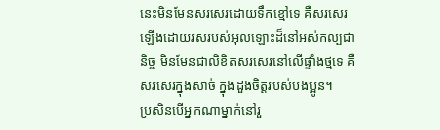នេះមិនមែនសរសេរដោយទឹកខ្មៅទេ គឺសរសេរឡើងដោយរសរបស់អុលឡោះដ៏នៅអស់កល្បជានិច្ច មិនមែនជាលិខិតសរសេរនៅលើផ្ទាំងថ្មទេ គឺសរសេរក្នុងសាច់ ក្នុងដួងចិត្ដរបស់បងប្អូន។
ប្រសិនបើអ្នកណាម្នាក់នៅរួ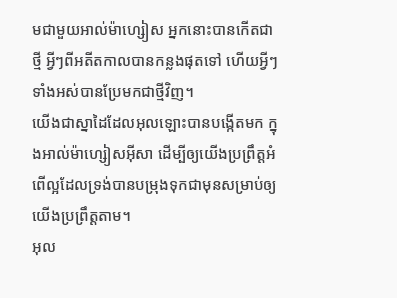មជាមួយអាល់ម៉ាហ្សៀស អ្នកនោះបានកើតជាថ្មី អ្វីៗពីអតីតកាលបានកន្លងផុតទៅ ហើយអ្វីៗទាំងអស់បានប្រែមកជាថ្មីវិញ។
យើងជាស្នាដៃដែលអុលឡោះបានបង្កើតមក ក្នុងអាល់ម៉ាហ្សៀសអ៊ីសា ដើម្បីឲ្យយើងប្រព្រឹត្ដអំពើល្អដែលទ្រង់បានបម្រុងទុកជាមុនសម្រាប់ឲ្យយើងប្រព្រឹត្ដតាម។
អុល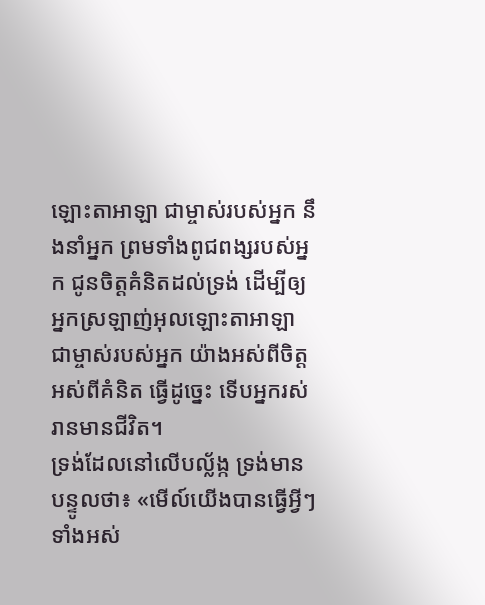ឡោះតាអាឡា ជាម្ចាស់របស់អ្នក នឹងនាំអ្នក ព្រមទាំងពូជពង្សរបស់អ្នក ជូនចិត្តគំនិតដល់ទ្រង់ ដើម្បីឲ្យអ្នកស្រឡាញ់អុលឡោះតាអាឡា ជាម្ចាស់របស់អ្នក យ៉ាងអស់ពីចិត្ត អស់ពីគំនិត ធ្វើដូច្នេះ ទើបអ្នករស់រានមានជីវិត។
ទ្រង់ដែលនៅលើបល្ល័ង្ក ទ្រង់មានបន្ទូលថា៖ «មើល៍យើងបានធ្វើអ្វីៗទាំងអស់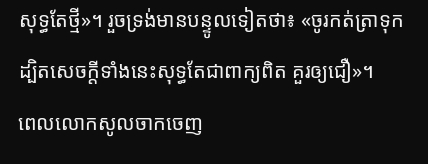សុទ្ធតែថ្មី»។ រួចទ្រង់មានបន្ទូលទៀតថា៖ «ចូរកត់ត្រាទុក ដ្បិតសេចក្ដីទាំងនេះសុទ្ធតែជាពាក្យពិត គួរឲ្យជឿ»។
ពេលលោកសូលចាកចេញ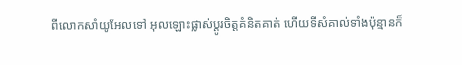ពីលោកសាំយូអែលទៅ អុលឡោះផ្លាស់ប្តូរចិត្តគំនិតគាត់ ហើយទីសំគាល់ទាំងប៉ុន្មានក៏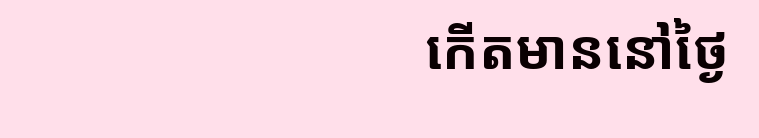កើតមាននៅថ្ងៃ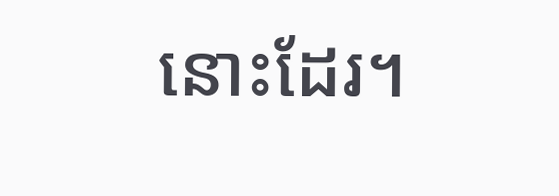នោះដែរ។